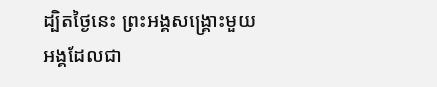ដ្បិតថ្ងៃនេះ ព្រះអង្គសង្គ្រោះមួយអង្គដែលជា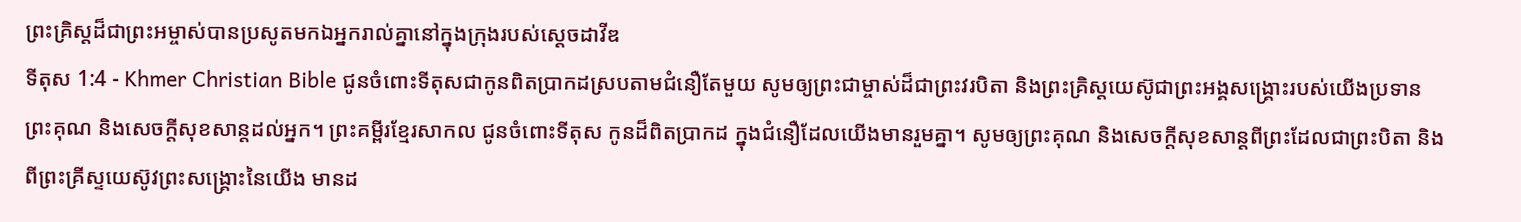ព្រះគ្រិស្ដដ៏ជាព្រះអម្ចាស់បានប្រសូតមកឯអ្នករាល់គ្នានៅក្នុងក្រុងរបស់ស្ដេចដាវីឌ
ទីតុស 1:4 - Khmer Christian Bible ជូនចំពោះទីតុសជាកូនពិតប្រាកដស្របតាមជំនឿតែមួយ សូមឲ្យព្រះជាម្ចាស់ដ៏ជាព្រះវរបិតា និងព្រះគ្រិស្ដយេស៊ូជាព្រះអង្គសង្គ្រោះរបស់យើងប្រទានព្រះគុណ និងសេចក្ដីសុខសាន្តដល់អ្នក។ ព្រះគម្ពីរខ្មែរសាកល ជូនចំពោះទីតុស កូនដ៏ពិតប្រាកដ ក្នុងជំនឿដែលយើងមានរួមគ្នា។ សូមឲ្យព្រះគុណ និងសេចក្ដីសុខសាន្តពីព្រះដែលជាព្រះបិតា និងពីព្រះគ្រីស្ទយេស៊ូវព្រះសង្គ្រោះនៃយើង មានដ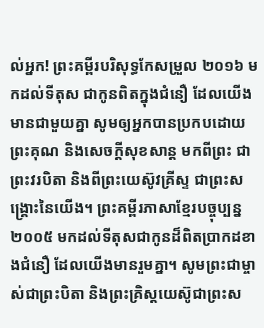ល់អ្នក! ព្រះគម្ពីរបរិសុទ្ធកែសម្រួល ២០១៦ មកដល់ទីតុស ជាកូនពិតក្នុងជំនឿ ដែលយើងមានជាមួយគ្នា សូមឲ្យអ្នកបានប្រកបដោយព្រះគុណ និងសេចក្ដីសុខសាន្ត មកពីព្រះ ជាព្រះវរបិតា និងពីព្រះយេស៊ូវគ្រីស្ទ ជាព្រះសង្គ្រោះនៃយើង។ ព្រះគម្ពីរភាសាខ្មែរបច្ចុប្បន្ន ២០០៥ មកដល់ទីតុសជាកូនដ៏ពិតប្រាកដខាងជំនឿ ដែលយើងមានរួមគ្នា។ សូមព្រះជាម្ចាស់ជាព្រះបិតា និងព្រះគ្រិស្តយេស៊ូជាព្រះស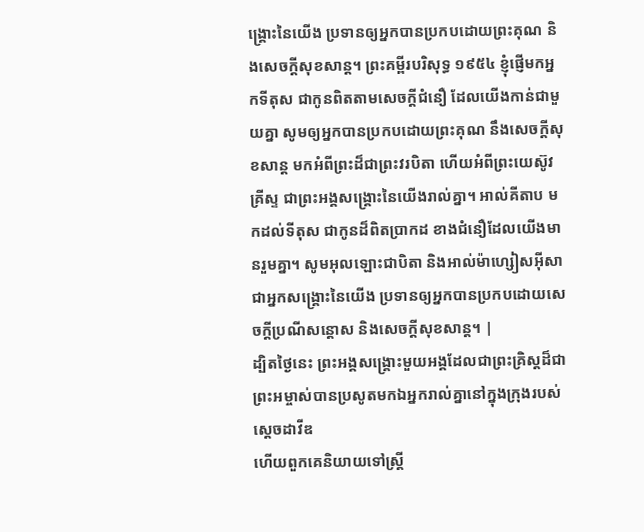ង្គ្រោះនៃយើង ប្រទានឲ្យអ្នកបានប្រកបដោយព្រះគុណ និងសេចក្ដីសុខសាន្ត។ ព្រះគម្ពីរបរិសុទ្ធ ១៩៥៤ ខ្ញុំផ្ញើមកអ្នកទីតុស ជាកូនពិតតាមសេចក្ដីជំនឿ ដែលយើងកាន់ជាមួយគ្នា សូមឲ្យអ្នកបានប្រកបដោយព្រះគុណ នឹងសេចក្ដីសុខសាន្ត មកអំពីព្រះដ៏ជាព្រះវរបិតា ហើយអំពីព្រះយេស៊ូវគ្រីស្ទ ជាព្រះអង្គសង្គ្រោះនៃយើងរាល់គ្នា។ អាល់គីតាប មកដល់ទីតុស ជាកូនដ៏ពិតប្រាកដ ខាងជំនឿដែលយើងមានរួមគ្នា។ សូមអុលឡោះជាបិតា និងអាល់ម៉ាហ្សៀសអ៊ីសាជាអ្នកសង្គ្រោះនៃយើង ប្រទានឲ្យអ្នកបានប្រកបដោយសេចក្តីប្រណីសន្តោស និងសេចក្ដីសុខសាន្ដ។ |
ដ្បិតថ្ងៃនេះ ព្រះអង្គសង្គ្រោះមួយអង្គដែលជាព្រះគ្រិស្ដដ៏ជាព្រះអម្ចាស់បានប្រសូតមកឯអ្នករាល់គ្នានៅក្នុងក្រុងរបស់ស្ដេចដាវីឌ
ហើយពួកគេនិយាយទៅស្រ្តី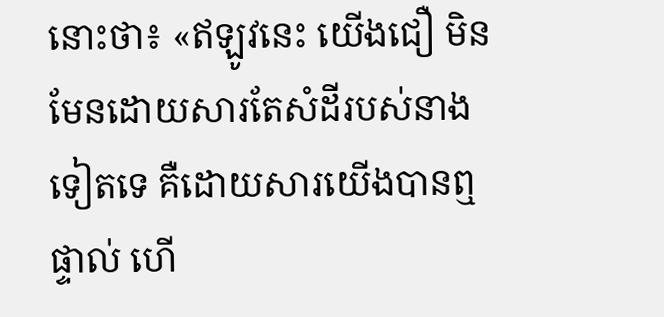នោះថា៖ «ឥឡូវនេះ យើងជឿ មិនមែនដោយសារតែសំដីរបស់នាងទៀតទេ គឺដោយសារយើងបានឮផ្ទាល់ ហើ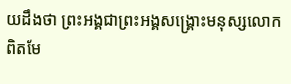យដឹងថា ព្រះអង្គជាព្រះអង្គសង្គ្រោះមនុស្សលោកពិតមែ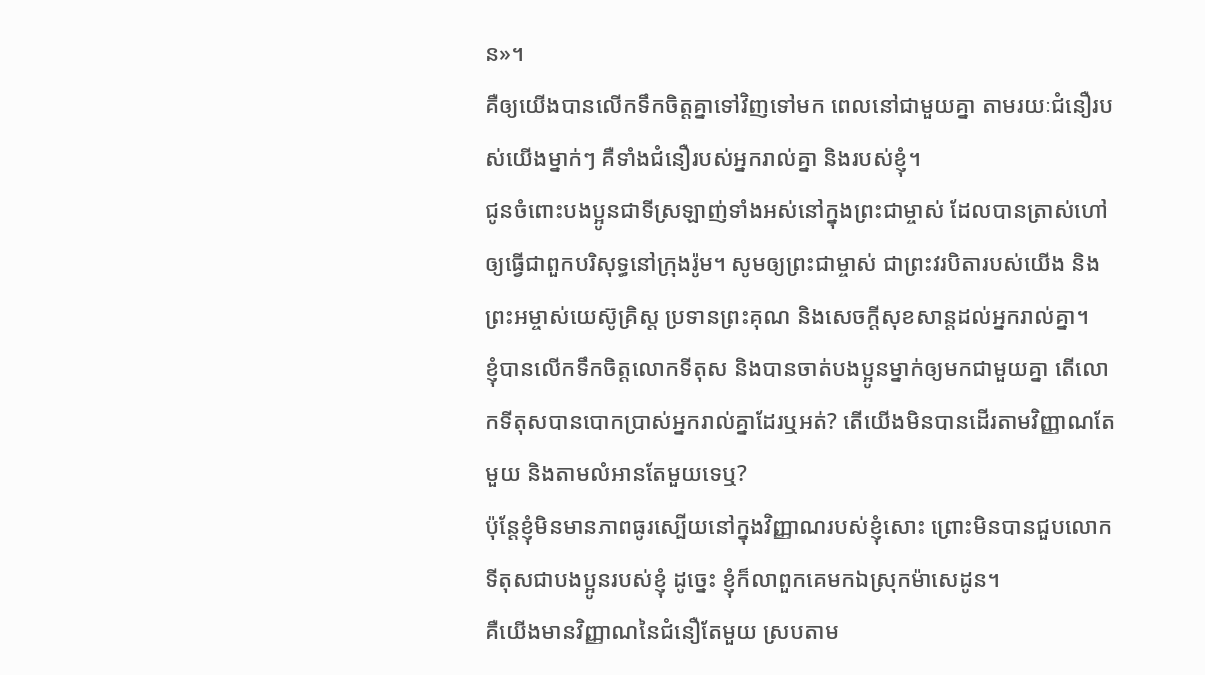ន»។
គឺឲ្យយើងបានលើកទឹកចិត្តគ្នាទៅវិញទៅមក ពេលនៅជាមួយគ្នា តាមរយៈជំនឿរបស់យើងម្នាក់ៗ គឺទាំងជំនឿរបស់អ្នករាល់គ្នា និងរបស់ខ្ញុំ។
ជូនចំពោះបងប្អូនជាទីស្រឡាញ់ទាំងអស់នៅក្នុងព្រះជាម្ចាស់ ដែលបានត្រាស់ហៅឲ្យធ្វើជាពួកបរិសុទ្ធនៅក្រុងរ៉ូម។ សូមឲ្យព្រះជាម្ចាស់ ជាព្រះវរបិតារបស់យើង និងព្រះអម្ចាស់យេស៊ូគ្រិស្ដ ប្រទានព្រះគុណ និងសេចក្ដីសុខសាន្ដដល់អ្នករាល់គ្នា។
ខ្ញុំបានលើកទឹកចិត្ដលោកទីតុស និងបានចាត់បងប្អូនម្នាក់ឲ្យមកជាមួយគ្នា តើលោកទីតុសបានបោកប្រាស់អ្នករាល់គ្នាដែរឬអត់? តើយើងមិនបានដើរតាមវិញ្ញាណតែមួយ និងតាមលំអានតែមួយទេឬ?
ប៉ុន្ដែខ្ញុំមិនមានភាពធូរស្បើយនៅក្នុងវិញ្ញាណរបស់ខ្ញុំសោះ ព្រោះមិនបានជួបលោកទីតុសជាបងប្អូនរបស់ខ្ញុំ ដូច្នេះ ខ្ញុំក៏លាពួកគេមកឯស្រុកម៉ាសេដូន។
គឺយើងមានវិញ្ញាណនៃជំនឿតែមួយ ស្របតាម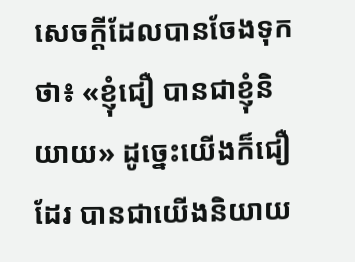សេចក្ដីដែលបានចែងទុកថា៖ «ខ្ញុំជឿ បានជាខ្ញុំនិយាយ» ដូច្នេះយើងក៏ជឿដែរ បានជាយើងនិយាយ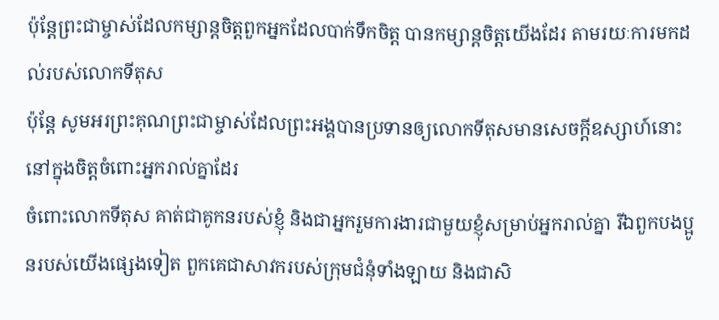ប៉ុន្ដែព្រះជាម្ចាស់ដែលកម្សាន្ដចិត្ដពួកអ្នកដែលបាក់ទឹកចិត្ដ បានកម្សាន្ដចិត្ដយើងដែរ តាមរយៈការមកដល់របស់លោកទីតុស
ប៉ុន្ដែ សូមអរព្រះគុណព្រះជាម្ចាស់ដែលព្រះអង្គបានប្រទានឲ្យលោកទីតុសមានសេចក្ដីឧស្សាហ៍នោះនៅក្នុងចិត្ដចំពោះអ្នករាល់គ្នាដែរ
ចំពោះលោកទីតុស គាត់ជាគូកនរបស់ខ្ញុំ និងជាអ្នករួមការងារជាមួយខ្ញុំសម្រាប់អ្នករាល់គ្នា រីឯពួកបងប្អូនរបស់យើងផ្សេងទៀត ពួកគេជាសាវករបស់ក្រុមជំនុំទាំងឡាយ និងជាសិ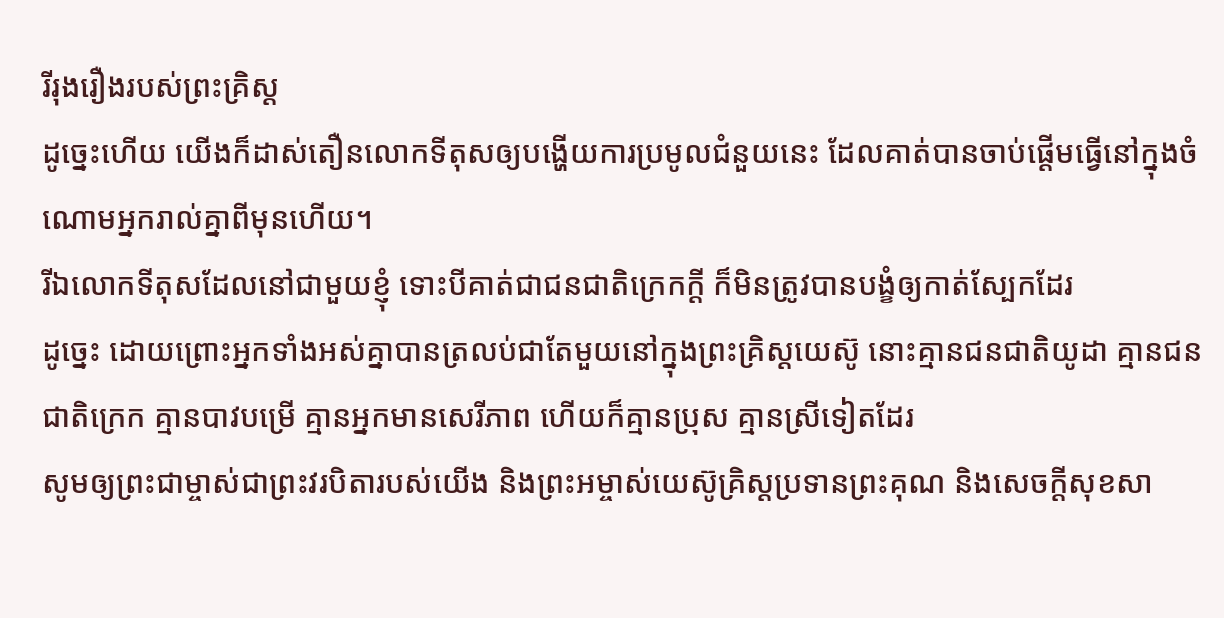រីរុងរឿងរបស់ព្រះគ្រិស្ដ
ដូច្នេះហើយ យើងក៏ដាស់តឿនលោកទីតុសឲ្យបង្ហើយការប្រមូលជំនួយនេះ ដែលគាត់បានចាប់ផ្ដើមធ្វើនៅក្នុងចំណោមអ្នករាល់គ្នាពីមុនហើយ។
រីឯលោកទីតុសដែលនៅជាមួយខ្ញុំ ទោះបីគាត់ជាជនជាតិក្រេកក្ដី ក៏មិនត្រូវបានបង្ខំឲ្យកាត់ស្បែកដែរ
ដូច្នេះ ដោយព្រោះអ្នកទាំងអស់គ្នាបានត្រលប់ជាតែមួយនៅក្នុងព្រះគ្រិស្ដយេស៊ូ នោះគ្មានជនជាតិយូដា គ្មានជនជាតិក្រេក គ្មានបាវបម្រើ គ្មានអ្នកមានសេរីភាព ហើយក៏គ្មានប្រុស គ្មានស្រីទៀតដែរ
សូមឲ្យព្រះជាម្ចាស់ជាព្រះវរបិតារបស់យើង និងព្រះអម្ចាស់យេស៊ូគ្រិស្ដប្រទានព្រះគុណ និងសេចក្ដីសុខសា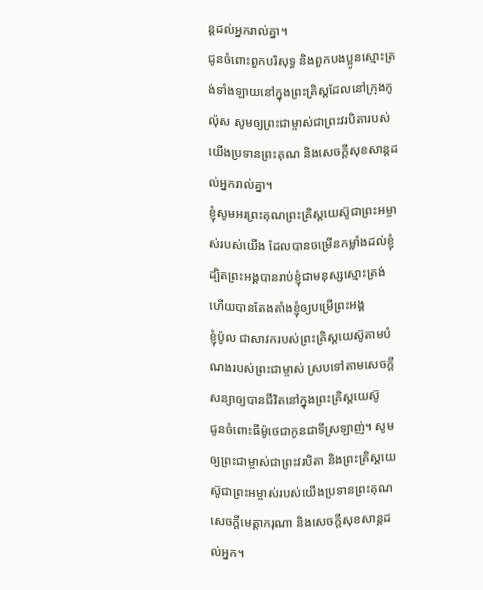ន្តដល់អ្នករាល់គ្នា។
ជូនចំពោះពួកបរិសុទ្ធ និងពួកបងប្អូនស្មោះត្រង់ទាំងឡាយនៅក្នុងព្រះគ្រិស្ដដែលនៅក្រុងកូល៉ុស សូមឲ្យព្រះជាម្ចាស់ជាព្រះវរបិតារបស់យើងប្រទានព្រះគុណ និងសេចក្ដីសុខសាន្ដដល់អ្នករាល់គ្នា។
ខ្ញុំសូមអរព្រះគុណព្រះគ្រិស្ដយេស៊ូជាព្រះអម្ចាស់របស់យើង ដែលបានចម្រើនកម្លាំងដល់ខ្ញុំ ដ្បិតព្រះអង្គបានរាប់ខ្ញុំជាមនុស្សស្មោះត្រង់ ហើយបានតែងតាំងខ្ញុំឲ្យបម្រើព្រះអង្គ
ខ្ញុំប៉ូល ជាសាវករបស់ព្រះគ្រិស្ដយេស៊ូតាមបំណងរបស់ព្រះជាម្ចាស់ ស្របទៅតាមសេចក្ដីសន្យាឲ្យបានជីវិតនៅក្នុងព្រះគ្រិស្ដយេស៊ូ
ជូនចំពោះធីម៉ូថេជាកូនជាទីស្រឡាញ់។ សូមឲ្យព្រះជាម្ចាស់ជាព្រះវរបិតា និងព្រះគ្រិស្ដយេស៊ូជាព្រះអម្ចាស់របស់យើងប្រទានព្រះគុណ សេចក្ដីមេត្តាករុណា និងសេចក្ដីសុខសាន្តដល់អ្នក។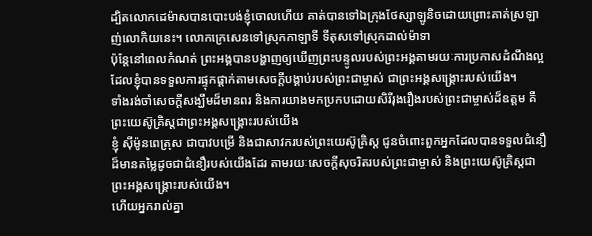ដ្បិតលោកដេម៉ាសបានបោះបង់ខ្ញុំចោលហើយ គាត់បានទៅឯក្រុងថែស្សាឡូនិចដោយព្រោះគាត់ស្រឡាញ់លោកិយនេះ។ លោកក្រេសេនទៅស្រុកកាឡាទី ទីតុសទៅស្រុកដាល់ម៉ាទា
ប៉ុន្ដែនៅពេលកំណត់ ព្រះអង្គបានបង្ហាញឲ្យឃើញព្រះបន្ទូលរបស់ព្រះអង្គតាមរយៈការប្រកាសដំណឹងល្អដែលខ្ញុំបានទទួលការផ្ទុកផ្ដាក់តាមសេចក្ដីបង្គាប់របស់ព្រះជាម្ចាស់ ជាព្រះអង្គសង្គ្រោះរបស់យើង។
ទាំងរង់ចាំសេចក្ដីសង្ឃឹមដ៏មានពរ និងការយាងមកប្រកបដោយសិរីរុងរឿងរបស់ព្រះជាម្ចាស់ដ៏ឧត្ដម គឺព្រះយេស៊ូគ្រិស្ដជាព្រះអង្គសង្គ្រោះរបស់យើង
ខ្ញុំ ស៊ីម៉ូនពេត្រុស ជាបាវបម្រើ និងជាសាវករបស់ព្រះយេស៊ូគ្រិស្ដ ជូនចំពោះពួកអ្នកដែលបានទទួលជំនឿដ៏មានតម្លៃដូចជាជំនឿរបស់យើងដែរ តាមរយៈសេចក្ដីសុចរិតរបស់ព្រះជាម្ចាស់ និងព្រះយេស៊ូគ្រិស្ដជាព្រះអង្គសង្គ្រោះរបស់យើង។
ហើយអ្នករាល់គ្នា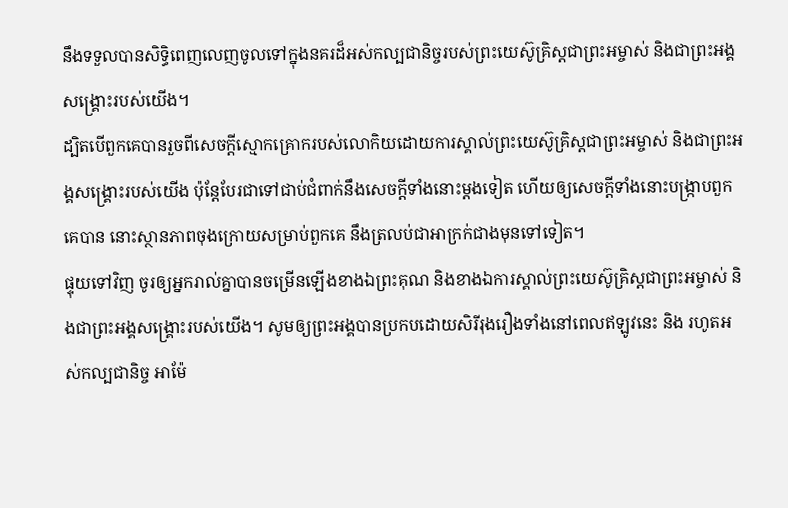នឹងទទួលបានសិទ្ធិពេញលេញចូលទៅក្នុងនគរដ៏អស់កល្បជានិច្ចរបស់ព្រះយេស៊ូគ្រិស្ដជាព្រះអម្ចាស់ និងជាព្រះអង្គសង្គ្រោះរបស់យើង។
ដ្បិតបើពួកគេបានរួចពីសេចក្ដីស្មោកគ្រោករបស់លោកិយដោយការស្គាល់ព្រះយេស៊ូគ្រិស្ដជាព្រះអម្ចាស់ និងជាព្រះអង្គសង្គ្រោះរបស់យើង ប៉ុន្ដែបែរជាទៅជាប់ជំពាក់នឹងសេចក្ដីទាំងនោះម្ដងទៀត ហើយឲ្យសេចក្ដីទាំងនោះបង្ក្រាបពួកគេបាន នោះស្ថានភាពចុងក្រោយសម្រាប់ពួកគេ នឹងត្រលប់ជាអាក្រក់ជាងមុនទៅទៀត។
ផ្ទុយទៅវិញ ចូរឲ្យអ្នករាល់គ្នាបានចម្រើនឡើងខាងឯព្រះគុណ និងខាងឯការស្គាល់ព្រះយេស៊ូគ្រិស្ដជាព្រះអម្ចាស់ និងជាព្រះអង្គសង្គ្រោះរបស់យើង។ សូមឲ្យព្រះអង្គបានប្រកបដោយសិរីរុងរឿងទាំងនៅពេលឥឡូវនេះ និង រហូតអស់កល្បជានិច្ច អាម៉ែ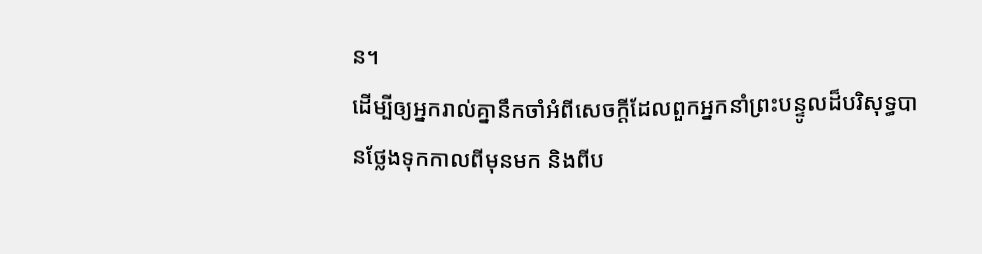ន។
ដើម្បីឲ្យអ្នករាល់គ្នានឹកចាំអំពីសេចក្ដីដែលពួកអ្នកនាំព្រះបន្ទូលដ៏បរិសុទ្ធបានថ្លែងទុកកាលពីមុនមក និងពីប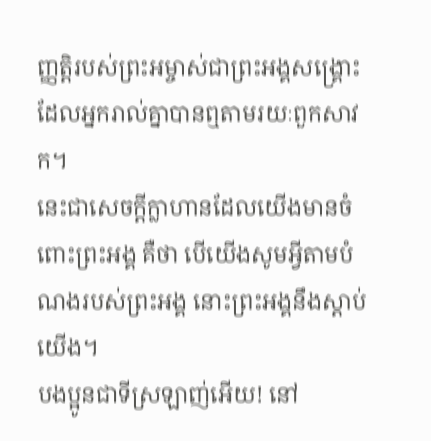ញ្ញត្ដិរបស់ព្រះអម្ចាស់ជាព្រះអង្គសង្គ្រោះដែលអ្នករាល់គ្នាបានឮតាមរយៈពួកសាវក។
នេះជាសេចក្ដីក្លាហានដែលយើងមានចំពោះព្រះអង្គ គឺថា បើយើងសូមអ្វីតាមបំណងរបស់ព្រះអង្គ នោះព្រះអង្គនឹងស្ដាប់យើង។
បងប្អូនជាទីស្រឡាញ់អើយ! នៅ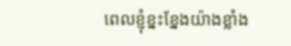ពេលខ្ញុំខ្នះខ្នែងយ៉ាងខ្លាំង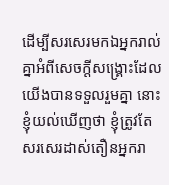ដើម្បីសរសេរមកឯអ្នករាល់គ្នាអំពីសេចក្ដីសង្គ្រោះដែលយើងបានទទួលរួមគ្នា នោះខ្ញុំយល់ឃើញថា ខ្ញុំត្រូវតែសរសេរដាស់តឿនអ្នករា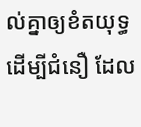ល់គ្នាឲ្យខំតយុទ្ធដើម្បីជំនឿ ដែល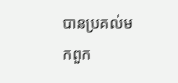បានប្រគល់មកពួក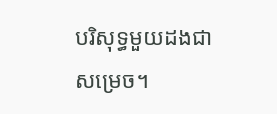បរិសុទ្ធមួយដងជាសម្រេច។